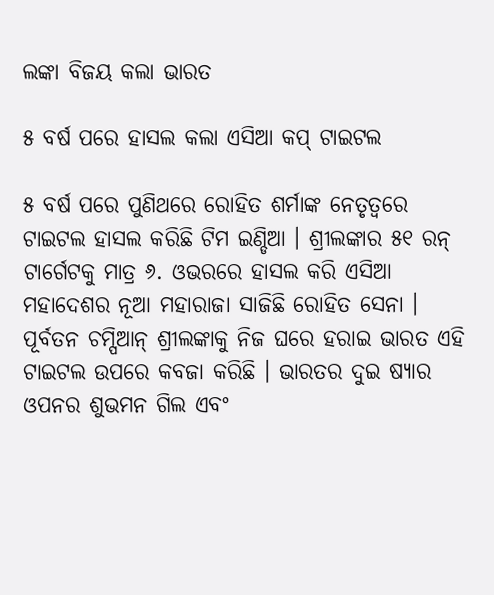ଲଙ୍କା ବିଜୟ କଲା ଭାରତ

୫ ବର୍ଷ ପରେ ହାସଲ କଲା ଏସିଆ କପ୍ ଟାଇଟଲ

୫ ବର୍ଷ ପରେ ପୁଣିଥରେ ରୋହିତ ଶର୍ମାଙ୍କ ନେତୃତ୍ୱରେ ଟାଇଟଲ ହାସଲ କରିଛି ଟିମ ଇଣ୍ଡିଆ । ଶ୍ରୀଲଙ୍କାର ୫୧ ରନ୍ ଟାର୍ଗେଟକୁ ମାତ୍ର ୬. ଓଭରରେ ହାସଲ କରି ଏସିଆ ମହାଦେଶର ନୂଆ ମହାରାଜା ସାଜିଛି ରୋହିତ ସେନା । ପୂର୍ବତନ ଚମ୍ପିଆନ୍ ଶ୍ରୀଲଙ୍କାକୁ ନିଜ ଘରେ ହରାଇ ଭାରତ ଏହି ଟାଇଟଲ ଉପରେ କବଜା କରିଛି । ଭାରତର ଦୁଇ ଷ୍ୟାର ଓପନର ଶୁଭମନ ଗିଲ ଏବଂ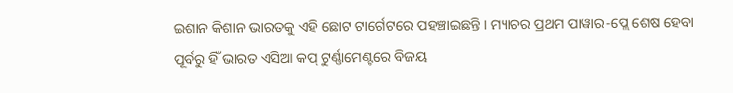ଇଶାନ କିଶାନ ଭାରତକୁ ଏହି ଛୋଟ ଟାର୍ଗେଟରେ ପହଞ୍ଚାଇଛନ୍ତି । ମ୍ୟାଚର ପ୍ରଥମ ପାୱାର-ପ୍ଲେ ଶେଷ ହେବା ପୂର୍ବରୁ ହିଁ ଭାରତ ଏସିଆ କପ୍ ଟୁର୍ଣ୍ଣାମେଣ୍ଟରେ ବିଜୟ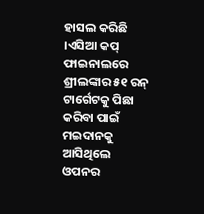ହାସଲ କରିଛି ।ଏସିଆ କପ୍ ଫାଇନାଲରେ ଶ୍ରୀଲଙ୍କାର ୫୧ ରନ୍ ଟାର୍ଗେଟକୁ ପିଛା କରିବା ପାଇଁ ମଇଦାନକୁ ଆସିଥିଲେ ଓପନର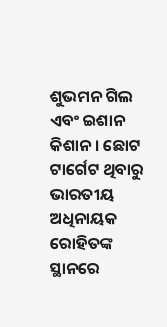ଶୁଭମନ ଗିଲ ଏବଂ ଇଶାନ କିଶାନ । ଛୋଟ ଟାର୍ଗେଟ ଥିବାରୁ ଭାରତୀୟ ଅଧିନାୟକ ରୋହିତଙ୍କ ସ୍ଥାନରେ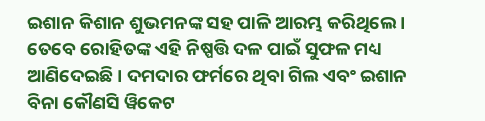ଇଶାନ କିଶାନ ଶୁଭମନଙ୍କ ସହ ପାଳି ଆରମ୍ଭ କରିଥିଲେ । ତେବେ ରୋହିତଙ୍କ ଏହି ନିଷ୍ପତ୍ତି ଦଳ ପାଇଁ ସୁଫଳ ମଧ୍ୟ ଆଣିଦେଇଛି । ଦମଦାର ଫର୍ମରେ ଥିବା ଗିଲ ଏବଂ ଇଶାନ ବିନା କୌଣସି ୱିକେଟ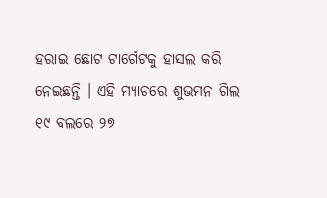ହରାଇ ଛୋଟ ଟାର୍ଗେଟକୁ ହାସଲ କରି ନେଇଛନ୍ତି । ଏହି ମ୍ୟାଚରେ ଶୁଭମନ ଗିଲ ୧୯ ବଲରେ ୨୭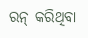ରନ୍ କରିଥିବା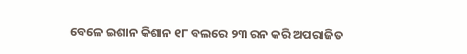ବେଳେ ଇଶାନ କିଶାନ ୧୮ ବଲରେ ୨୩ ରନ କରି ଅପରାଜିତ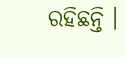ରହିଛନ୍ତି ।